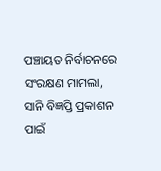ପଞ୍ଚାୟତ ନିର୍ବାଚନରେ ସଂରକ୍ଷଣ ମାମଲା, ସାନି ବିଜ୍ଞପ୍ତି ପ୍ରକାଶନ ପାଇଁ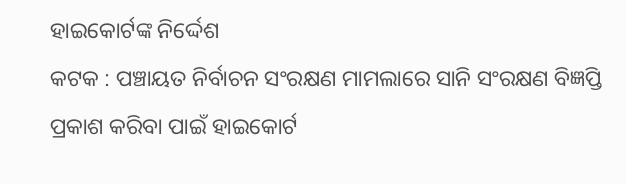ହାଇକୋର୍ଟଙ୍କ ନିର୍ଦ୍ଦେଶ
କଟକ : ପଞ୍ଚାୟତ ନିର୍ବାଚନ ସଂରକ୍ଷଣ ମାମଲାରେ ସାନି ସଂରକ୍ଷଣ ବିଜ୍ଞପ୍ତି ପ୍ରକାଶ କରିବା ପାଇଁ ହାଇକୋର୍ଟ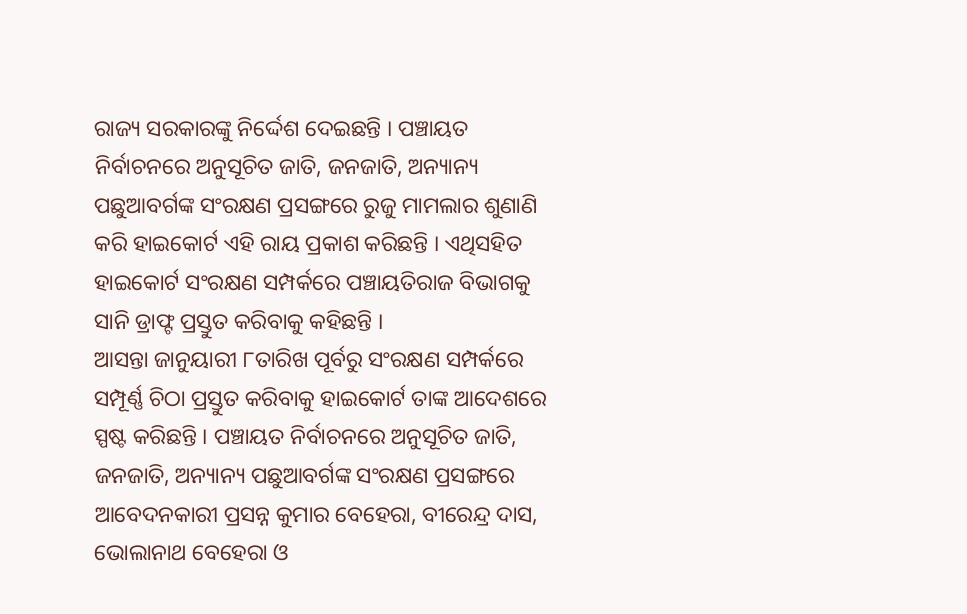ରାଜ୍ୟ ସରକାରଙ୍କୁ ନିର୍ଦ୍ଦେଶ ଦେଇଛନ୍ତି । ପଞ୍ଚାୟତ ନିର୍ବାଚନରେ ଅନୁସୂଚିତ ଜାତି, ଜନଜାତି, ଅନ୍ୟାନ୍ୟ ପଛୁଆବର୍ଗଙ୍କ ସଂରକ୍ଷଣ ପ୍ରସଙ୍ଗରେ ରୁଜୁ ମାମଲାର ଶୁଣାଣି କରି ହାଇକୋର୍ଟ ଏହି ରାୟ ପ୍ରକାଶ କରିଛନ୍ତି । ଏଥିସହିତ ହାଇକୋର୍ଟ ସଂରକ୍ଷଣ ସମ୍ପର୍କରେ ପଞ୍ଚାୟତିରାଜ ବିଭାଗକୁ ସାନି ଡ୍ରାଫ୍ଟ ପ୍ରସ୍ତୁତ କରିବାକୁ କହିଛନ୍ତି ।
ଆସନ୍ତା ଜାନୁୟାରୀ ୮ତାରିଖ ପୂର୍ବରୁ ସଂରକ୍ଷଣ ସମ୍ପର୍କରେ ସମ୍ପୂର୍ଣ୍ଣ ଚିଠା ପ୍ରସ୍ତୁତ କରିବାକୁ ହାଇକୋର୍ଟ ତାଙ୍କ ଆଦେଶରେ ସ୍ପଷ୍ଟ କରିଛନ୍ତି । ପଞ୍ଚାୟତ ନିର୍ବାଚନରେ ଅନୁସୂଚିତ ଜାତି, ଜନଜାତି, ଅନ୍ୟାନ୍ୟ ପଛୁଆବର୍ଗଙ୍କ ସଂରକ୍ଷଣ ପ୍ରସଙ୍ଗରେ ଆବେଦନକାରୀ ପ୍ରସନ୍ନ କୁମାର ବେହେରା, ବୀରେନ୍ଦ୍ର ଦାସ, ଭୋଲାନାଥ ବେହେରା ଓ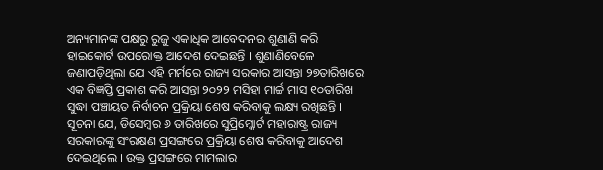ଅନ୍ୟମାନଙ୍କ ପକ୍ଷରୁ ରୁଜୁ ଏକାଧିକ ଆବେଦନର ଶୁଣାଣି କରି ହାଇକୋର୍ଟ ଉପରୋକ୍ତ ଆଦେଶ ଦେଇଛନ୍ତି । ଶୁଣାଣିବେଳେ ଜଣାପଡ଼ିଥିଲା ଯେ ଏହି ମର୍ମରେ ରାଜ୍ୟ ସରକାର ଆସନ୍ତା ୨୭ତାରିଖରେ ଏକ ବିଜ୍ଞପ୍ତି ପ୍ରକାଶ କରି ଆସନ୍ତା ୨୦୨୨ ମସିହା ମାର୍ଚ୍ଚ ମାସ ୧୦ତାରିଖ ସୁଦ୍ଧା ପଞ୍ଚାୟତ ନିର୍ବାଚନ ପ୍ରକ୍ରିୟା ଶେଷ କରିବାକୁ ଲକ୍ଷ୍ୟ ରଖିଛନ୍ତି ।
ସୂଚନା ଯେ, ଡିସେମ୍ବର ୬ ତାରିଖରେ ସୁପ୍ରିମ୍କୋର୍ଟ ମହାରାଷ୍ଟ୍ର ରାଜ୍ୟ ସରକାରଙ୍କୁ ସଂରକ୍ଷଣ ପ୍ରସଙ୍ଗରେ ପ୍ରକ୍ରିୟା ଶେଷ କରିବାକୁ ଆଦେଶ ଦେଇଥିଲେ । ଉକ୍ତ ପ୍ରସଙ୍ଗରେ ମାମଲାର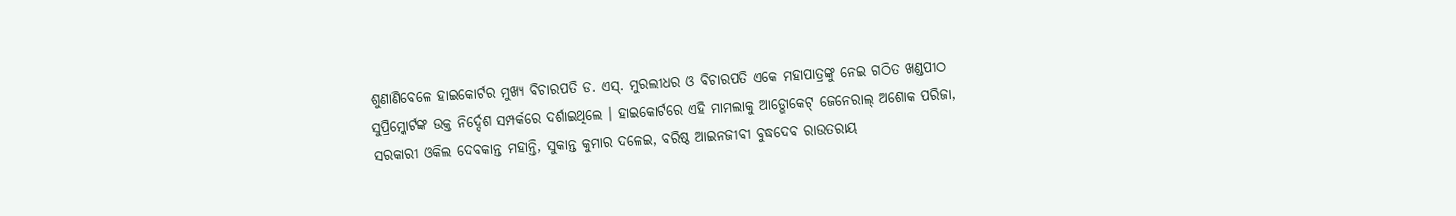ଶୁଣାଣିବେଳେ ହାଇକୋର୍ଟର ମୁଖ୍ୟ ବିଚାରପତି ଡ. ଏସ୍. ମୁରଲୀଧର ଓ ବିଚାରପତି ଏକେ ମହାପାତ୍ରଙ୍କୁ ନେଇ ଗଠିତ ଖଣ୍ଡପୀଠ ସୁପ୍ରିମ୍କୋର୍ଟଙ୍କ ଉକ୍ତ ନିର୍ଦ୍ଦେଶ ସମ୍ପର୍କରେ ଦର୍ଶାଇଥିଲେ । ହାଇକୋର୍ଟରେ ଏହି ମାମଲାକୁ ଆଡ୍ଭୋକେଟ୍ ଜେନେରାଲ୍ ଅଶୋକ ପରିଜା, ସରକାରୀ ଓକିଲ ଦେବକାନ୍ତ ମହାନ୍ତି, ସୁକାନ୍ତ କୁମାର ଦଳେଇ, ବରିଷ୍ଠ ଆଇନଜୀବୀ ବୁଦ୍ଧଦେବ ରାଉତରାୟ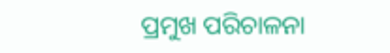ପ୍ରମୁଖ ପରିଚାଳନା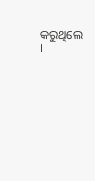କରୁଥିଲେ ।